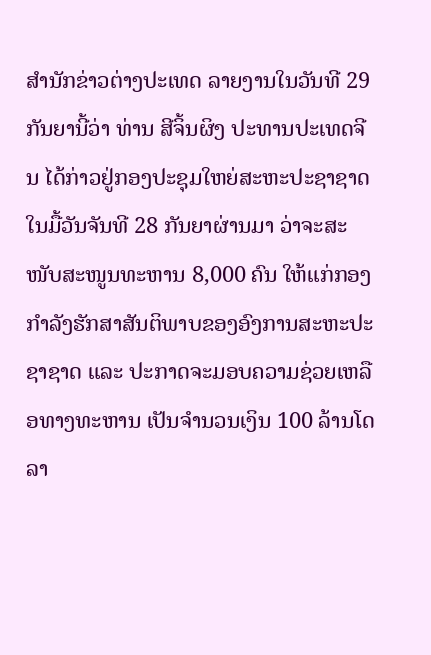ສຳນັກຂ່າວຕ່າງປະເທດ ລາຍງານໃນວັນທີ 29 ກັນຍານີ້ວ່າ ທ່ານ ສີຈິ້ນຜິງ ປະທານປະເທດຈີນ ໄດ້ກ່າວຢູ່ກອງປະຊຸມໃຫຍ່ສະຫະປະຊາຊາດ ໃນມື້ວັນຈັນທີ 28 ກັນຍາຜ່ານມາ ວ່າຈະສະໜັບສະໜູນທະຫານ 8,000 ຄົນ ໃຫ້ແກ່ກອງກຳລັງຮັກສາສັນຕິພາບຂອງອົງການສະຫະປະຊາຊາດ ແລະ ປະກາດຈະມອບຄວາມຊ່ວຍເຫລືອທາງທະຫານ ເປັນຈຳນວນເງິນ 100 ລ້ານໂດລາ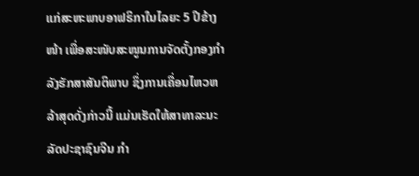ແກ່ສະຫະພາບອາຟຣິກາໃນໄລຍະ 5 ປີຂ້າງໜ້າ ເພື່ອສະໜັບສະໜູນການຈັດຕັ້ງກອງກຳລັງຮັກສາສັນຕິພາບ ຊຶ່ງການເຄື່ອນໄຫວຫລ້າສຸດດັ່ງກ່າວນີ້ ແມ່ນເຮັດໃຫ້ສາທາລະນະລັດປະຊາຊົນຈີນ ກຳ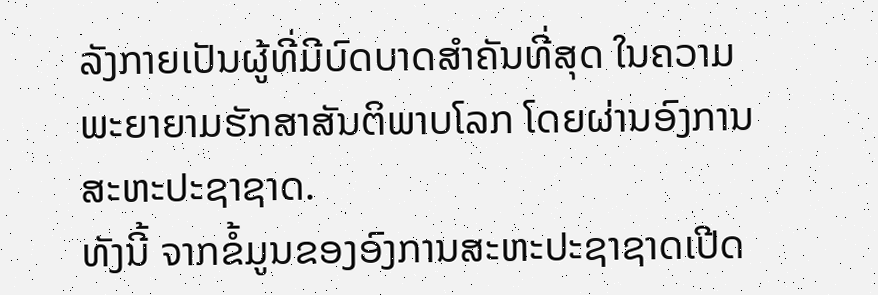ລັງກາຍເປັນຜູ້ທີ່ມີບົດບາດສຳຄັນທີ່ສຸດ ໃນຄວາມພະຍາຍາມຮັກສາສັນຕິພາບໂລກ ໂດຍຜ່ານອົງການສະຫະປະຊາຊາດ.
ທັງນີ້ ຈາກຂໍ້ມູນຂອງອົງການສະຫະປະຊາຊາດເປີດ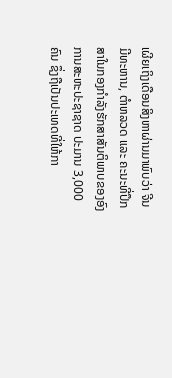ເຜີຍເຖິງເດືອນສິງຫາຜ່ານມາພົບວ່າ ຈີນມີທະຫານ, ຕຳຫລວດ ແລະ ຄະນະທີ່ປຶກສາໃນກອງກຳລັງຮັກສາສັນຕິພາບຂອງອົງການສະຫະປະຊາຊາດ ປະມານ 3,000 ຄົນ ຊຶ່ງຖືເປັນປະເທດທີ່ໃຫ້ກາ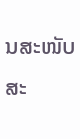ນສະໜັບສະ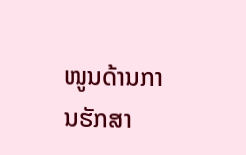ໜູນດ້ານການຮັກສາ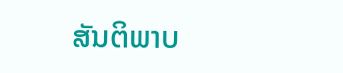ສັນຕິພາບ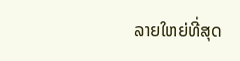ລາຍໃຫຍ່ທີ່ສຸດ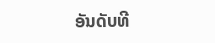ອັນດັບທີ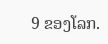9 ຂອງໂລກ.